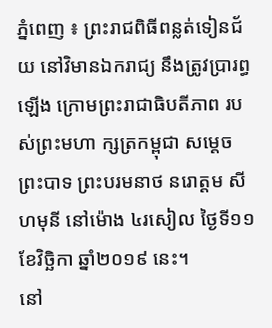ភ្នំពេញ ៖ ព្រះរាជពិធីពន្លត់ទៀនជ័យ នៅវិមានឯករាជ្យ នឹងត្រូវប្រារព្ធឡើង ក្រោមព្រះរាជាធិបតីភាព របស់ព្រះមហា ក្សត្រកម្ពុជា សម្ដេចព្រះបាទ ព្រះបរមនាថ នរោត្តម សីហមុនី នៅម៉ោង ៤រសៀល ថ្ងៃទី១១ ខែវិច្ឆិកា ឆ្នាំ២០១៩ នេះ។
នៅ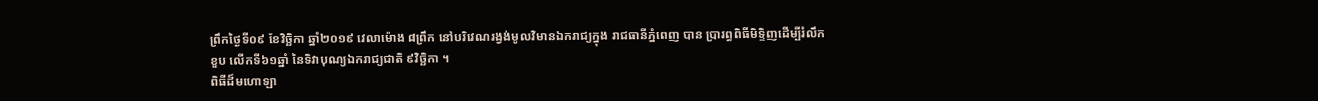ព្រឹកថ្ងៃទី០៩ ខែវិច្ឆិកា ឆ្នាំ២០១៩ វេលាម៉ោង ៨ព្រឹក នៅបរិវេណរង្វង់មូលវិមានឯករាជ្យក្នុង រាជធានីភ្នំពេញ បាន ប្រារព្ធពិធីមិទ្ទិញដើម្បីរំលឹកខួប លើកទី៦១ឆ្នាំ នៃទិវាបុណ្យឯករាជ្យជាតិ ៩វិច្ឆិកា ។
ពិធីដ៏មហោឡា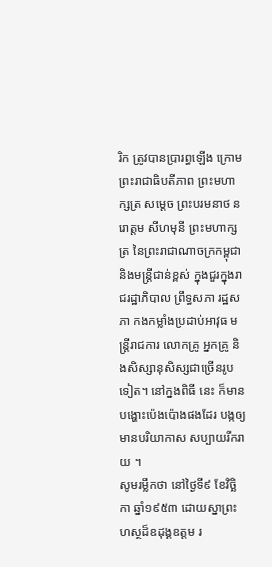រិក ត្រូវបានប្រារព្ធឡើង ក្រោមព្រះរាជាធិបតីភាព ព្រះមហាក្សត្រ សម្ដេច ព្រះបរមនាថ នរោត្តម សីហមុនី ព្រះមហាក្សត្រ នៃព្រះរាជាណាចក្រកម្ពុជា និងមន្ត្រីជាន់ខ្ពស់ ក្នុងជួរក្នុងរាជរដ្ឋាភិបាល ព្រឹទ្ធសភា រដ្ឋសភា កងកម្លាំងប្រដាប់អាវុធ មន្ត្រីរាជការ លោកគ្រូ អ្នកគ្រូ និងសិស្សានុសិស្សជាច្រើនរូបទៀត។ នៅក្នងពិធី នេះ ក៏មាន បង្ហោះប៉េងប៉ោងផងដែរ បង្កឲ្យមានបរិយាកាស សប្បាយរីករាយ ។
សូមរម្លឹកថា នៅថ្ងៃទី៩ ខែវិច្ឆិកា ឆ្នាំ១៩៥៣ ដោយស្នាព្រះហស្ថដ៏ឧដុង្គឧត្ដម រ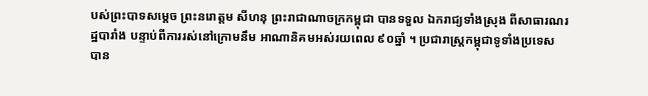បស់ព្រះបាទសម្ដេច ព្រះនរោត្ដម សីហនុ ព្រះរាជាណាចក្រកម្ពុជា បានទទួល ឯករាជ្យទាំងស្រុង ពីសាធារណរដ្ឋបារាំង បន្ទាប់ពីការរស់នៅក្រោមនឹម អាណានិគមអស់រយពេល ៩០ឆ្នាំ ។ ប្រជារាស្ត្រកម្ពុជាទូទាំងប្រទេស បាន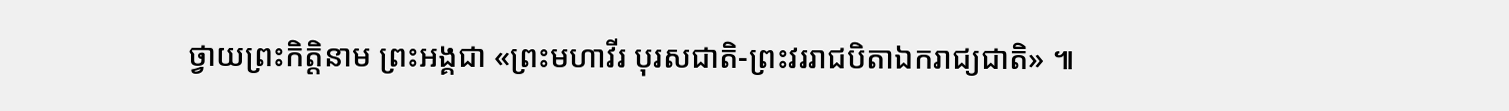ថ្វាយព្រះកិត្តិនាម ព្រះអង្គជា «ព្រះមហាវីរ បុរសជាតិ-ព្រះវររាជបិតាឯករាជ្យជាតិ» ៕